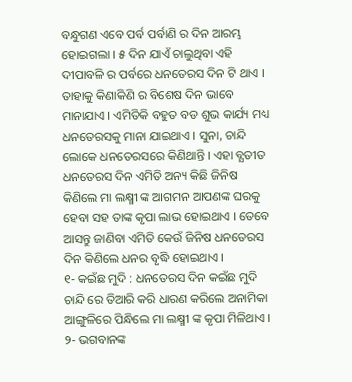ବନ୍ଧୁଗଣ ଏବେ ପର୍ବ ପର୍ବାଣି ର ଦିନ ଆରମ୍ଭ ହୋଇଗଲା । ୫ ଦିନ ଯାଏଁ ଚାଲୁଥିବା ଏହି ଦୀପାବଳି ର ପର୍ବରେ ଧନତେରସ ଦିନ ଟି ଥାଏ । ତାହାକୁ କିଣାକିଣି ର ବିଶେଷ ଦିନ ଭାବେ ମାନାଯାଏ । ଏମିତିକି ବହୁତ ବଡ ଶୁଭ କାର୍ଯ୍ୟ ମଧ୍ୟ ଧନତେରସକୁ ମାନା ଯାଇଥାଏ । ସୁନା, ଚାନ୍ଦି ଲୋକେ ଧନତେରସରେ କିଣିଥାନ୍ତି । ଏହା ବ୍ଯତୀତ ଧନତେରସ ଦିନ ଏମିତି ଅନ୍ୟ କିଛି ଜିନିଷ କିଣିଲେ ମା ଲକ୍ଷ୍ମୀ ଙ୍କ ଆଗମନ ଆପଣଙ୍କ ଘରକୁ ହେବା ସହ ତାଙ୍କ କୃପା ଲାଭ ହୋଇଥାଏ । ତେବେ ଆସନ୍ତୁ ଜାଣିବା ଏମିତି କେଉଁ ଜିନିଷ ଧନତେରସ ଦିନ କିଣିଲେ ଧନର ବୃଦ୍ଧି ହୋଇଥାଏ ।
୧- କଇଁଛ ମୁଦି : ଧନତେରସ ଦିନ କଇଁଛ ମୁଦି ଚାନ୍ଦି ରେ ତିଆରି କରି ଧାରଣ କରିଲେ ଅନାମିକା ଆଙ୍ଗୁଳିରେ ପିନ୍ଧିଲେ ମା ଲକ୍ଷ୍ମୀ ଙ୍କ କୃପା ମିଳିଥାଏ ।
୨- ଭଗବାନଙ୍କ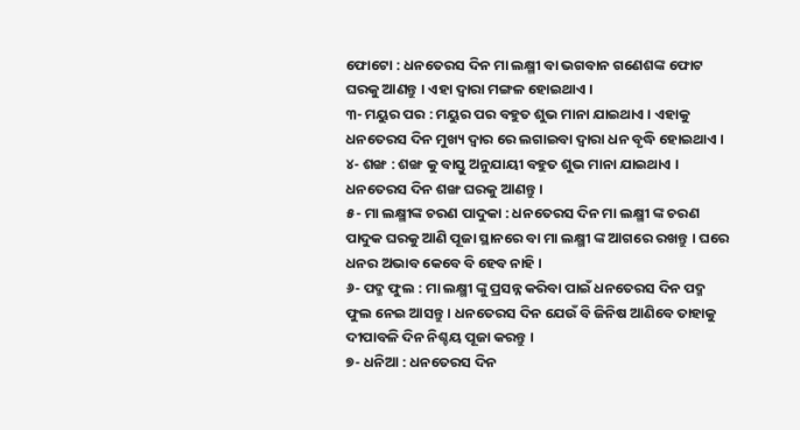ଫୋଟୋ : ଧନତେରସ ଦିନ ମା ଲକ୍ଷ୍ମୀ ବା ଭଗବାନ ଗଣେଶଙ୍କ ଫୋଟ ଘରକୁ ଆଣନ୍ତୁ । ଏହା ଦ୍ଵାରା ମଙ୍ଗଳ ହୋଇଥାଏ ।
୩- ମୟୁର ପର : ମୟୁର ପର ବହୁତ ଶୁଭ ମାନା ଯାଇଥାଏ । ଏହାକୁ ଧନତେରସ ଦିନ ମୁଖ୍ୟ ଦ୍ବାର ରେ ଲଗାଇବା ଦ୍ଵାରା ଧନ ବୃଦ୍ଧି ହୋଇଥାଏ ।
୪- ଶଙ୍ଖ : ଶଙ୍ଖ କୁ ବାସ୍ତୁ ଅନୁଯାୟୀ ବହୁତ ଶୁଭ ମାନା ଯାଇଥାଏ । ଧନତେରସ ଦିନ ଶଙ୍ଖ ଘରକୁ ଆଣନ୍ତୁ ।
୫- ମା ଲକ୍ଷ୍ମୀଙ୍କ ଚରଣ ପାଦୁକା : ଧନତେରସ ଦିନ ମା ଲକ୍ଷ୍ମୀ ଙ୍କ ଚରଣ ପାଦୁକ ଘରକୁ ଆଣି ପୂଜା ସ୍ଥାନରେ ବା ମା ଲକ୍ଷ୍ମୀ ଙ୍କ ଆଗରେ ରଖନ୍ତୁ । ଘରେ ଧନର ଅଭାବ କେବେ ବି ହେବ ନାହି ।
୬- ପଦ୍ମ ଫୁଲ : ମା ଲକ୍ଷ୍ମୀ ଙ୍କୁ ପ୍ରସନ୍ନ କରିବା ପାଇଁ ଧନତେରସ ଦିନ ପଦ୍ମ ଫୁଲ ନେଇ ଆସନ୍ତୁ । ଧନତେରସ ଦିନ ଯେଉଁ ବି ଜିନିଷ ଆଣିବେ ତାହାକୁ ଦୀପାବଳି ଦିନ ନିଶ୍ଚୟ ପୂଜା କରନ୍ତୁ ।
୭- ଧନିଆ : ଧନତେରସ ଦିନ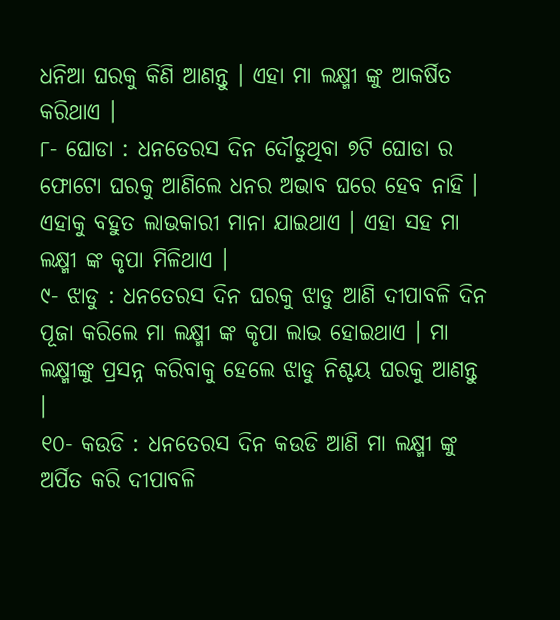ଧନିଆ ଘରକୁ କିଣି ଆଣନ୍ତୁ । ଏହା ମା ଲକ୍ଷ୍ମୀ ଙ୍କୁ ଆକର୍ଷିତ କରିଥାଏ ।
୮- ଘୋଡା : ଧନତେରସ ଦିନ ଦୌଡୁଥିବା ୭ଟି ଘୋଡା ର ଫୋଟୋ ଘରକୁ ଆଣିଲେ ଧନର ଅଭାବ ଘରେ ହେବ ନାହି । ଏହାକୁ ବହୁତ ଲାଭକାରୀ ମାନା ଯାଇଥାଏ । ଏହା ସହ ମା ଲକ୍ଷ୍ମୀ ଙ୍କ କୃପା ମିଳିଥାଏ ।
୯- ଝାଡୁ : ଧନତେରସ ଦିନ ଘରକୁ ଝାଡୁ ଆଣି ଦୀପାବଳି ଦିନ ପୂଜା କରିଲେ ମା ଲକ୍ଷ୍ମୀ ଙ୍କ କୃପା ଲାଭ ହୋଇଥାଏ । ମା ଲକ୍ଷ୍ମୀଙ୍କୁ ପ୍ରସନ୍ନ କରିବାକୁ ହେଲେ ଝାଡୁ ନିଶ୍ଚୟ ଘରକୁ ଆଣନ୍ତୁ ।
୧୦- କଉଡି : ଧନତେରସ ଦିନ କଉଡି ଆଣି ମା ଲକ୍ଷ୍ମୀ ଙ୍କୁ ଅର୍ପିତ କରି ଦୀପାବଳି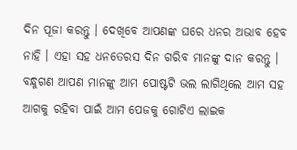ଦିନ ପୂଜା କରନ୍ତୁ । ଦେଖିବେ ଆପଣଙ୍କ ଘରେ ଧନର ଅଭାବ ହେବ ନାହି । ଏହା ସହ ଧନତେରସ ଦିନ ଗରିବ ମାନଙ୍କୁ ଦାନ କରନ୍ତୁ । ବନ୍ଧୁଗଣ ଆପଣ ମାନଙ୍କୁ ଆମ ପୋଷ୍ଟଟି ଭଲ ଲାଗିଥିଲେ ଆମ ସହ ଆଗକୁ ରହିବା ପାଇଁ ଆମ ପେଜକୁ ଗୋଟିଏ ଲାଇକ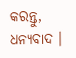କରନ୍ତୁ, ଧନ୍ୟବାଦ ।